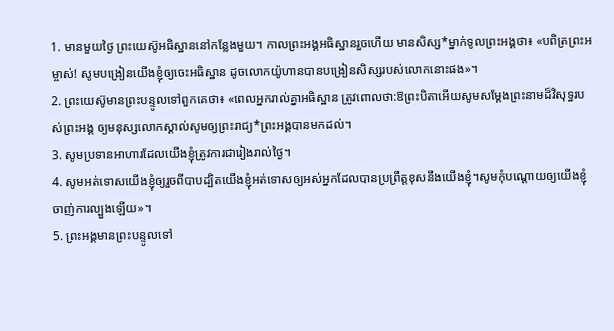1. មានមួយថ្ងៃ ព្រះយេស៊ូអធិស្ឋាននៅកន្លែងមួយ។ កាលព្រះអង្គអធិស្ឋានរួចហើយ មានសិស្ស*ម្នាក់ទូលព្រះអង្គថា៖ «បពិត្រព្រះអម្ចាស់! សូមបង្រៀនយើងខ្ញុំឲ្យចេះអធិស្ឋាន ដូចលោកយ៉ូហានបានបង្រៀនសិស្សរបស់លោកនោះផង»។
2. ព្រះយេស៊ូមានព្រះបន្ទូលទៅពួកគេថា៖ «ពេលអ្នករាល់គ្នាអធិស្ឋាន ត្រូវពោលថា:ឱព្រះបិតាអើយសូមសម្តែងព្រះនាមដ៏វិសុទ្ធរបស់ព្រះអង្គ ឲ្យមនុស្សលោកស្គាល់សូមឲ្យព្រះរាជ្យ*ព្រះអង្គបានមកដល់។
3. សូមប្រទានអាហារដែលយើងខ្ញុំត្រូវការជារៀងរាល់ថ្ងៃ។
4. សូមអត់ទោសយើងខ្ញុំឲ្យរួចពីបាបដ្បិតយើងខ្ញុំអត់ទោសឲ្យអស់អ្នកដែលបានប្រព្រឹត្តខុសនឹងយើងខ្ញុំ។សូមកុំបណ្ដោយឲ្យយើងខ្ញុំចាញ់ការល្បួងឡើយ»។
5. ព្រះអង្គមានព្រះបន្ទូលទៅ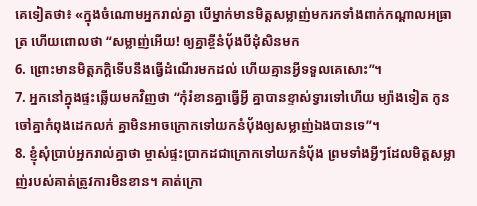គេទៀតថា៖ «ក្នុងចំណោមអ្នករាល់គ្នា បើម្នាក់មានមិត្តសម្លាញ់មករកទាំងពាក់កណ្ដាលអធ្រាត្រ ហើយពោលថា “សម្លាញ់អើយ! ឲ្យគ្នាខ្ចីនំប៉័ងបីដុំសិនមក
6. ព្រោះមានមិត្តភក្ដិទើបនឹងធ្វើដំណើរមកដល់ ហើយគ្មានអ្វីទទួលគេសោះ”។
7. អ្នកនៅក្នុងផ្ទះឆ្លើយមកវិញថា “កុំរំខានគ្នាធ្វើអ្វី គ្នាបានខ្ទាស់ទ្វារទៅហើយ ម្យ៉ាងទៀត កូនចៅគ្នាកំពុងដេកលក់ គ្នាមិនអាចក្រោកទៅយកនំប៉័ងឲ្យសម្លាញ់ឯងបានទេ”។
8. ខ្ញុំសុំប្រាប់អ្នករាល់គ្នាថា ម្ចាស់ផ្ទះប្រាកដជាក្រោកទៅយកនំប៉័ង ព្រមទាំងអ្វីៗដែលមិត្តសម្លាញ់របស់គាត់ត្រូវការមិនខាន។ គាត់ក្រោ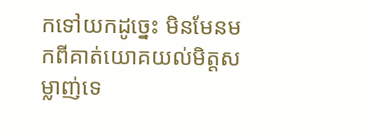កទៅយកដូច្នេះ មិនមែនមកពីគាត់យោគយល់មិត្តសម្លាញ់ទេ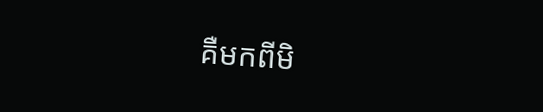គឺមកពីមិ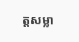ត្តសម្លា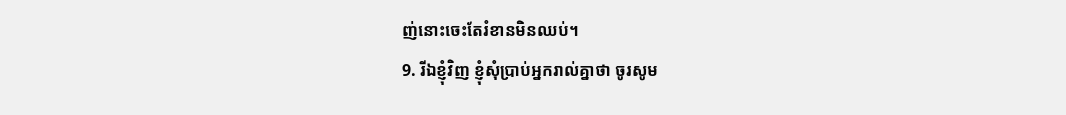ញ់នោះចេះតែរំខានមិនឈប់។
9. រីឯខ្ញុំវិញ ខ្ញុំសុំប្រាប់អ្នករាល់គ្នាថា ចូរសូម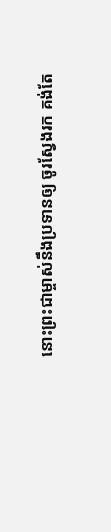នោះព្រះជាម្ចាស់នឹងប្រទានឲ្យ ចូរស្វែងរក គង់តែ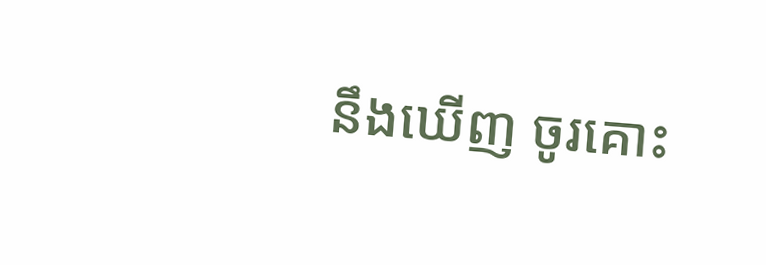នឹងឃើញ ចូរគោះ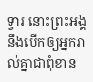ទ្វារ នោះព្រះអង្គនឹងបើកឲ្យអ្នករាល់គ្នាជាពុំខាន